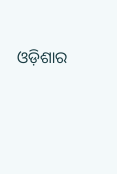ଓଡ଼ିଶାର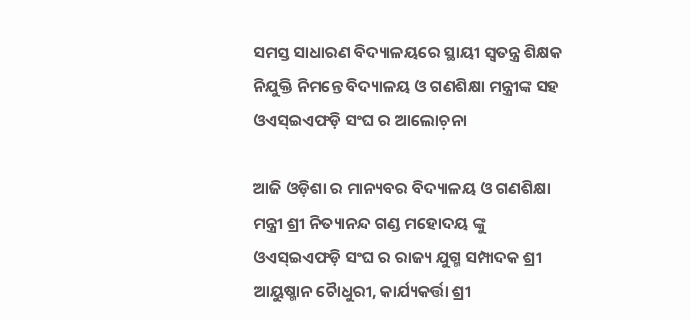ସମସ୍ତ ସାଧାରଣ ବିଦ୍ୟାଳୟରେ ସ୍ଥାୟୀ ସ୍ବତନ୍ତ୍ର ଶିକ୍ଷକ ନିଯୁକ୍ତି ନିମନ୍ତେ ବିଦ୍ୟାଳୟ ଓ ଗଣଶିକ୍ଷା‌ ମନ୍ତ୍ରୀଙ୍କ ସହ ଓଏସ୍ଇଏଫଡ଼ି ସଂଘ ର ଆଲୋଚ଼ନା

ଆଜି ଓଡ଼ିଶା ର ମାନ୍ୟବର ବିଦ୍ୟାଳୟ ଓ ଗଣଶିକ୍ଷା‌ ମନ୍ତ୍ରୀ ଶ୍ରୀ ନିତ୍ୟାନନ୍ଦ ଗଣ୍ଡ ମହୋଦୟ ଙ୍କୁ ଓଏସ୍ଇଏଫଡ଼ି ସଂଘ ର ରାଜ୍ୟ ଯୁଗ୍ମ ସମ୍ପାଦକ ଶ୍ରୀ ଆୟୁଷ୍ମାନ ଚୋୖଧୁରୀ, କାର୍ଯ୍ୟକର୍ତ୍ତା ଶ୍ରୀ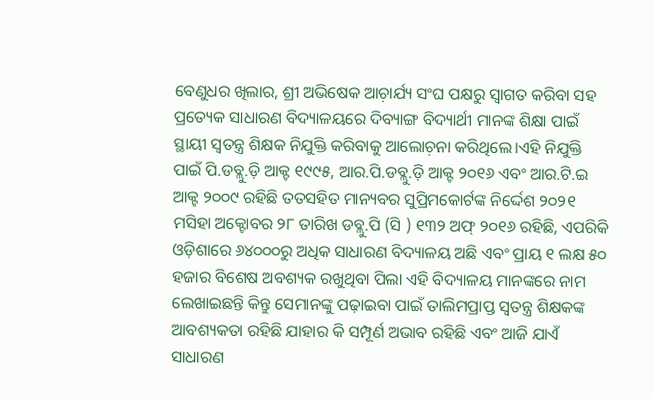ବେଣୁଧର ଖିଲାର, ଶ୍ରୀ ଅଭିଷେକ ଆଚ଼ାର୍ଯ୍ୟ ସଂଘ ପକ୍ଷରୁ ସ୍ବାଗତ କରିବା ସହ ପ୍ରତ୍ୟେକ ସାଧାରଣ ବିଦ୍ୟାଳୟରେ ଦିବ୍ୟାଙ୍ଗ ବିଦ୍ୟାର୍ଥୀ ମାନଙ୍କ ଶିକ୍ଷା ପାଇଁ ସ୍ଥାୟୀ ସ୍ବତନ୍ତ୍ର ଶିକ୍ଷକ ନିଯୁକ୍ତି କରିବାକୁ ଆଲୋଚ଼ନା କରିଥିଲେ।ଏହି ନିଯୁକ୍ତି ପାଇଁ ପି.ଡବ୍ଲୁ.ଡ଼ି ଆକ୍ଟ ୧୯୯୫, ଆର.ପି.ଡବ୍ଲୁ.ଡ଼ି ଆକ୍ଟ ୨୦୧୬ ଏବଂ ଆର.ଟି.ଇ ଆକ୍ଟ ୨୦୦୯ ରହିଛି ତତସହିତ ମାନ୍ୟବର ସୁପ୍ରିମକୋର୍ଟଙ୍କ ନିର୍ଦ୍ଦେଶ‌ ୨୦୨୧ ମସିହା ଅକ୍ଟୋବର ୨୮ ତାରିଖ ଡବ୍ଲୁ.ପି (ସି ) ୧୩୨ ଅଫ୍ ୨୦୧୬ ରହିଛି, ଏପରିକି ଓଡ଼ିଶାରେ ୬୪୦୦୦ରୁ ଅଧିକ ସାଧାରଣ ବିଦ୍ୟାଳୟ ଅଛି ଏବଂ‌ ପ୍ରାୟ ୧ ଲକ୍ଷ ୫୦ ହଜାର ବିଶେଷ ଅବଶ୍ୟକ ରଖୁଥିବା ପିଲା ଏହି ବିଦ୍ୟାଳୟ ମାନଙ୍କରେ ନାମ ଲେଖାଇଛନ୍ତି କିନ୍ତୁ ସେମାନଙ୍କୁ ପଢ଼ାଇବା ପାଇଁ ତାଲିମପ୍ରାପ୍ତ ସ୍ୱତନ୍ତ୍ର ଶିକ୍ଷକଙ୍କ ଆବଶ୍ୟକତା ରହିଛି ଯାହାର କି ସମ୍ପୂର୍ଣ ଅଭାବ ରହିଛି ଏବଂ ଆଜି ଯାଏଁ ସାଧାରଣ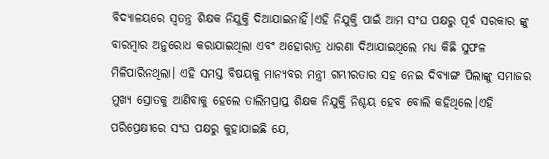ବିଦ୍ୟାଳୟରେ ସ୍ୱତନ୍ତ୍ର ଶିକ୍ଷକ ନିଯୁକ୍ତି ଦିଆଯାଇନାହିଁ।ଏହି ନିଯୁକ୍ତି ପାଇଁ ଆମ ସଂଘ ପକ୍ଷରୁ ପୂର୍ବ ସରକାର ଙ୍କୁ ବାରମ୍ବାର ଅନୁରୋଧ କରାଯାଇଥିଲା ଏବଂ ଅହୋରାତ୍ର ଧାରଣା ଦିଆଯାଇଥିଲେ ମଧ୍ୟ କିଛି ସୁଫଳ ମିଳିପାରିନଥିଲା। ଏହି ସମସ୍ତ ବିଷୟକୁ ମାନ୍ୟବର ମନ୍ତ୍ରୀ ଗମ୍ଭୀରତାର ସହ ନେଇ ଦିବ୍ୟାଙ୍ଗ ପିଲାଙ୍କୁ ସମାଜର ମୁଖ୍ୟ ସ୍ରୋତକୁ ଆଣିବାକୁ ହେଲେ ତାଲିମପ୍ରାପ୍ତ ଶିକ୍ଷକ ନିଯୁକ୍ତି ନିଶ୍ଚୟ ହେବ ବୋଲି କହିଥିଲେ।ଏହି ପରିପ୍ରେକ୍ଷୀରେ ସଂଘ ପକ୍ଷରୁ କୁହାଯାଇଛି ଯେ,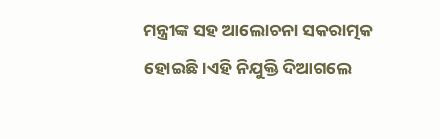ମନ୍ତ୍ରୀଙ୍କ ସହ ଆଲୋଚନା ସକରାତ୍ମକ ହୋଇଛି।ଏହି ନିଯୁକ୍ତି ଦିଆଗଲେ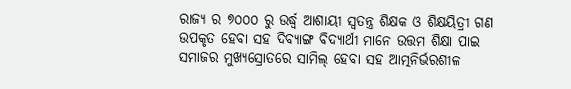ରାଜ୍ୟ ର ୭୦୦୦ ରୁ ଉର୍ଦ୍ଧ୍ବ ଆଶାୟୀ ସ୍ବତନ୍ତ୍ର ଶିକ୍ଷକ ଓ ଶିକ୍ଷୟିତ୍ରୀ ଗଣ ଉପକୃତ ହେବା ସହ ଦିବ୍ୟାଙ୍ଗ ବିଦ୍ୟାର୍ଥୀ ମାନେ ଉତ୍ତମ ଶିକ୍ଷା ପାଇ ସମାଜର ମୁଖ୍ୟସ୍ରୋତରେ ସାମିଲ୍ ହେବା ସହ ଆତ୍ମନିର୍ଭରଶୀଳ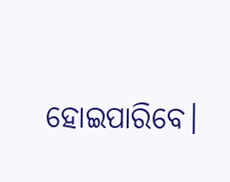ହୋଇପାରିବେ।